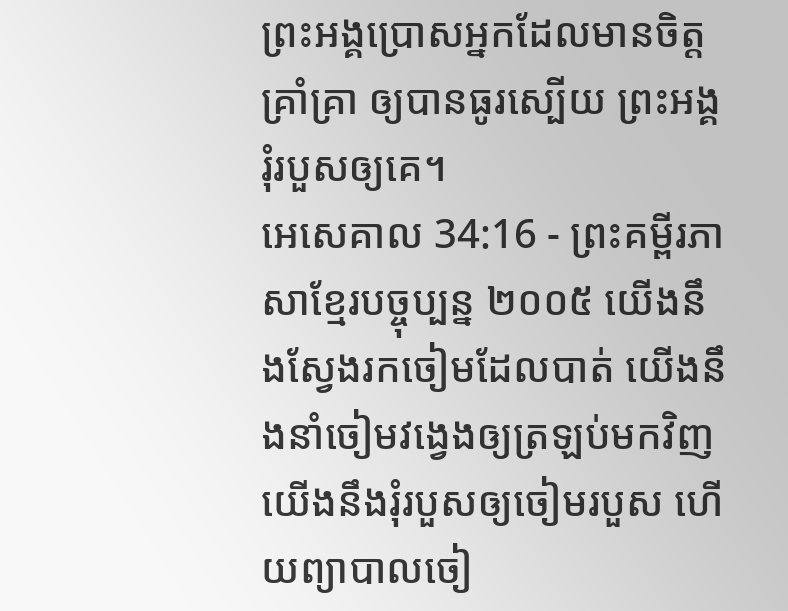ព្រះអង្គប្រោសអ្នកដែលមានចិត្តគ្រាំគ្រា ឲ្យបានធូរស្បើយ ព្រះអង្គរុំរបួសឲ្យគេ។
អេសេគាល 34:16 - ព្រះគម្ពីរភាសាខ្មែរបច្ចុប្បន្ន ២០០៥ យើងនឹងស្វែងរកចៀមដែលបាត់ យើងនឹងនាំចៀមវង្វេងឲ្យត្រឡប់មកវិញ យើងនឹងរុំរបួសឲ្យចៀមរបួស ហើយព្យាបាលចៀ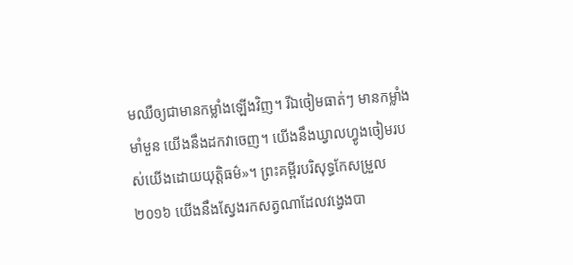មឈឺឲ្យជាមានកម្លាំងឡើងវិញ។ រីឯចៀមធាត់ៗ មានកម្លាំងមាំមួន យើងនឹងដកវាចេញ។ យើងនឹងឃ្វាលហ្វូងចៀមរបស់យើងដោយយុត្តិធម៌»។ ព្រះគម្ពីរបរិសុទ្ធកែសម្រួល ២០១៦ យើងនឹងស្វែងរកសត្វណាដែលវង្វេងបា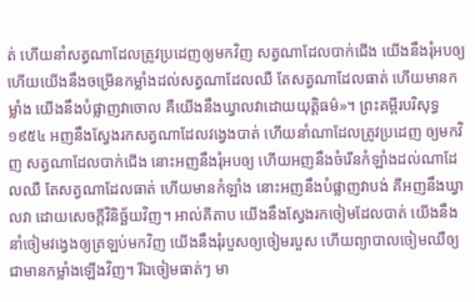ត់ ហើយនាំសត្វណាដែលត្រូវប្រដេញឲ្យមកវិញ សត្វណាដែលបាក់ជើង យើងនឹងរុំអបឲ្យ ហើយយើងនឹងចម្រើនកម្លាំងដល់សត្វណាដែលឈឺ តែសត្វណាដែលធាត់ ហើយមានកម្លាំង យើងនឹងបំផ្លាញវាចោល គឺយើងនឹងឃ្វាលវាដោយយុត្តិធម៌»។ ព្រះគម្ពីរបរិសុទ្ធ ១៩៥៤ អញនឹងស្វែងរកសត្វណាដែលវង្វេងបាត់ ហើយនាំណាដែលត្រូវប្រដេញ ឲ្យមកវិញ សត្វណាដែលបាក់ជើង នោះអញនឹងរុំអបឲ្យ ហើយអញនឹងចំរើនកំឡាំងដល់ណាដែលឈឺ តែសត្វណាដែលធាត់ ហើយមានកំឡាំង នោះអញនឹងបំផ្លាញវាបង់ គឺអញនឹងឃ្វាលវា ដោយសេចក្ដីវិនិច្ឆ័យវិញ។ អាល់គីតាប យើងនឹងស្វែងរកចៀមដែលបាត់ យើងនឹងនាំចៀមវង្វេងឲ្យត្រឡប់មកវិញ យើងនឹងរុំរបួសឲ្យចៀមរបួស ហើយព្យាបាលចៀមឈឺឲ្យជាមានកម្លាំងឡើងវិញ។ រីឯចៀមធាត់ៗ មា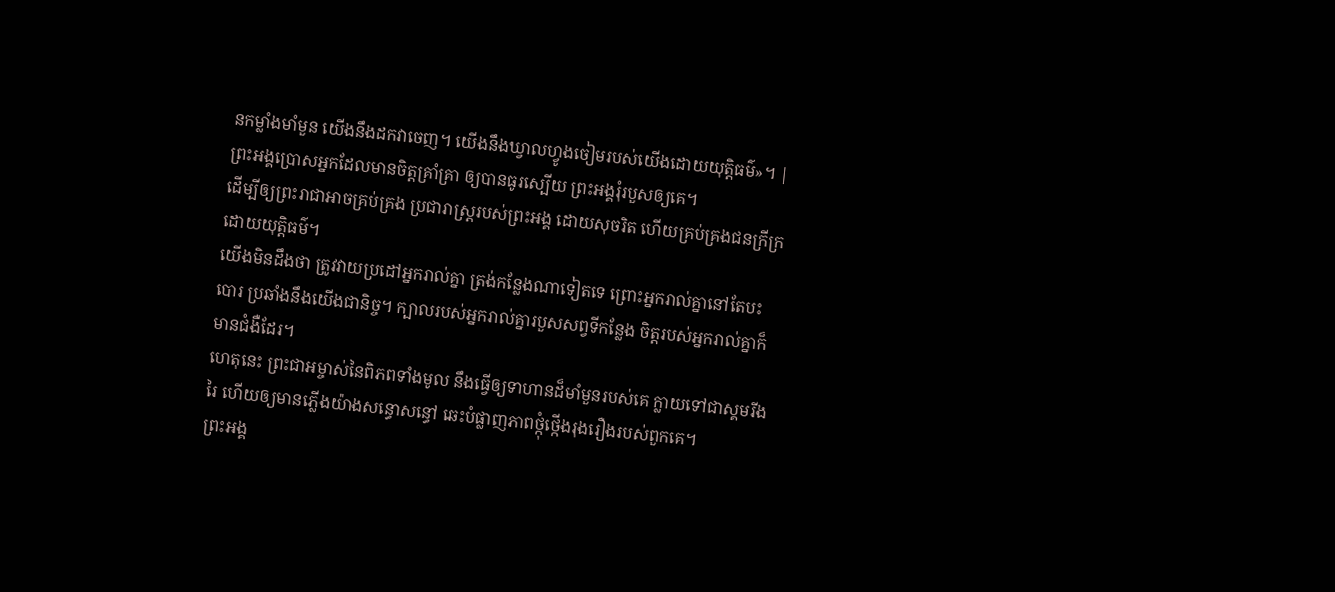នកម្លាំងមាំមួន យើងនឹងដកវាចេញ។ យើងនឹងឃ្វាលហ្វូងចៀមរបស់យើងដោយយុត្តិធម៌»។ |
ព្រះអង្គប្រោសអ្នកដែលមានចិត្តគ្រាំគ្រា ឲ្យបានធូរស្បើយ ព្រះអង្គរុំរបួសឲ្យគេ។
ដើម្បីឲ្យព្រះរាជាអាចគ្រប់គ្រង ប្រជារាស្ត្ររបស់ព្រះអង្គ ដោយសុចរិត ហើយគ្រប់គ្រងជនក្រីក្រដោយយុត្តិធម៌។
យើងមិនដឹងថា ត្រូវវាយប្រដៅអ្នករាល់គ្នា ត្រង់កន្លែងណាទៀតទេ ព្រោះអ្នករាល់គ្នានៅតែបះបោរ ប្រឆាំងនឹងយើងជានិច្ច។ ក្បាលរបស់អ្នករាល់គ្នារបួសសព្វទីកន្លែង ចិត្តរបស់អ្នករាល់គ្នាក៏មានជំងឺដែរ។
ហេតុនេះ ព្រះជាអម្ចាស់នៃពិភពទាំងមូល នឹងធ្វើឲ្យទាហានដ៏មាំមួនរបស់គេ ក្លាយទៅជាស្គមរីងរៃ ហើយឲ្យមានភ្លើងយ៉ាងសន្ធោសន្ធៅ ឆេះបំផ្លាញភាពថ្កុំថ្កើងរុងរឿងរបស់ពួកគេ។
ព្រះអង្គ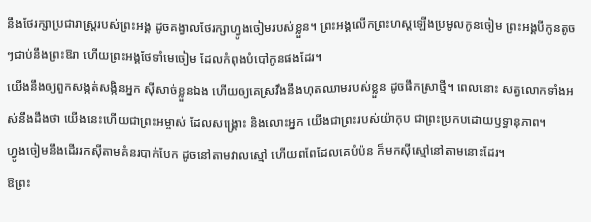នឹងថែរក្សាប្រជារាស្ត្ររបស់ព្រះអង្គ ដូចគង្វាលថែរក្សាហ្វូងចៀមរបស់ខ្លួន។ ព្រះអង្គលើកព្រះហស្ដឡើងប្រមូលកូនចៀម ព្រះអង្គបីកូនតូចៗជាប់នឹងព្រះឱរា ហើយព្រះអង្គថែទាំមេចៀម ដែលកំពុងបំបៅកូនផងដែរ។
យើងនឹងឲ្យពួកសង្កត់សង្កិនអ្នក ស៊ីសាច់ខ្លួនឯង ហើយឲ្យគេស្រវឹងនឹងហុតឈាមរបស់ខ្លួន ដូចផឹកស្រាថ្មី។ ពេលនោះ សត្វលោកទាំងអស់នឹងដឹងថា យើងនេះហើយជាព្រះអម្ចាស់ ដែលសង្គ្រោះ និងលោះអ្នក យើងជាព្រះរបស់យ៉ាកុប ជាព្រះប្រកបដោយឫទ្ធានុភាព។
ហ្វូងចៀមនឹងដើររកស៊ីតាមគំនរបាក់បែក ដូចនៅតាមវាលស្មៅ ហើយពពែដែលគេបំប៉ន ក៏មកស៊ីស្មៅនៅតាមនោះដែរ។
ឱព្រះ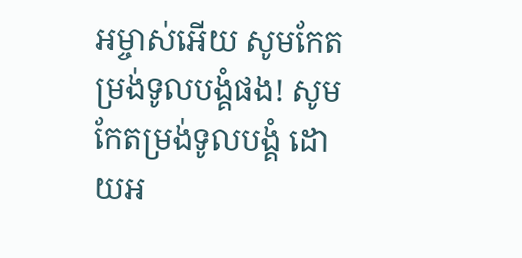អម្ចាស់អើយ សូមកែតម្រង់ទូលបង្គំផង! សូមកែតម្រង់ទូលបង្គំ ដោយអ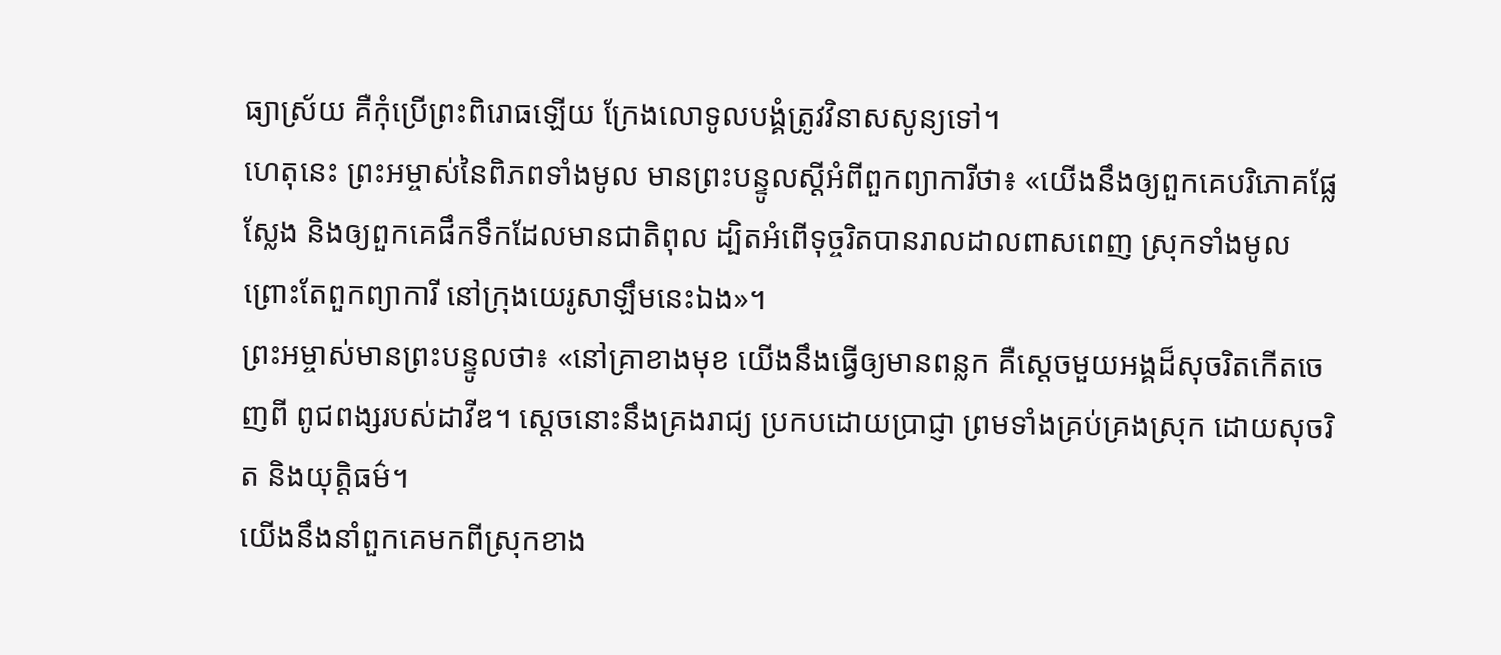ធ្យាស្រ័យ គឺកុំប្រើព្រះពិរោធឡើយ ក្រែងលោទូលបង្គំត្រូវវិនាសសូន្យទៅ។
ហេតុនេះ ព្រះអម្ចាស់នៃពិភពទាំងមូល មានព្រះបន្ទូលស្ដីអំពីពួកព្យាការីថា៖ «យើងនឹងឲ្យពួកគេបរិភោគផ្លែស្លែង និងឲ្យពួកគេផឹកទឹកដែលមានជាតិពុល ដ្បិតអំពើទុច្ចរិតបានរាលដាលពាសពេញ ស្រុកទាំងមូល ព្រោះតែពួកព្យាការី នៅក្រុងយេរូសាឡឹមនេះឯង»។
ព្រះអម្ចាស់មានព្រះបន្ទូលថា៖ «នៅគ្រាខាងមុខ យើងនឹងធ្វើឲ្យមានពន្លក គឺស្ដេចមួយអង្គដ៏សុចរិតកើតចេញពី ពូជពង្សរបស់ដាវីឌ។ ស្ដេចនោះនឹងគ្រងរាជ្យ ប្រកបដោយប្រាជ្ញា ព្រមទាំងគ្រប់គ្រងស្រុក ដោយសុចរិត និងយុត្តិធម៌។
យើងនឹងនាំពួកគេមកពីស្រុកខាង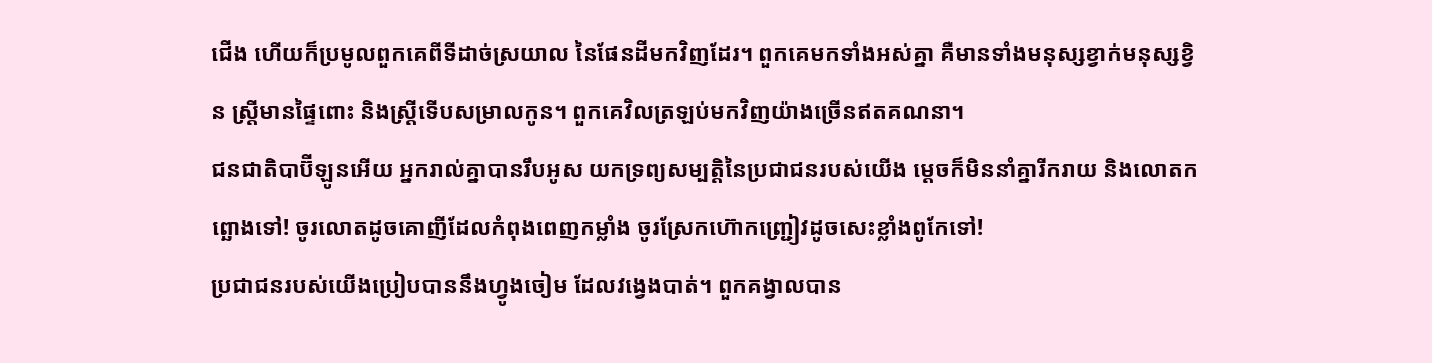ជើង ហើយក៏ប្រមូលពួកគេពីទីដាច់ស្រយាល នៃផែនដីមកវិញដែរ។ ពួកគេមកទាំងអស់គ្នា គឺមានទាំងមនុស្សខ្វាក់មនុស្សខ្វិន ស្ត្រីមានផ្ទៃពោះ និងស្ត្រីទើបសម្រាលកូន។ ពួកគេវិលត្រឡប់មកវិញយ៉ាងច្រើនឥតគណនា។
ជនជាតិបាប៊ីឡូនអើយ អ្នករាល់គ្នាបានរឹបអូស យកទ្រព្យសម្បត្តិនៃប្រជាជនរបស់យើង ម្ដេចក៏មិននាំគ្នារីករាយ និងលោតកព្ឆោងទៅ! ចូរលោតដូចគោញីដែលកំពុងពេញកម្លាំង ចូរស្រែកហ៊ោកញ្ជ្រៀវដូចសេះខ្លាំងពូកែទៅ!
ប្រជាជនរបស់យើងប្រៀបបាននឹងហ្វូងចៀម ដែលវង្វេងបាត់។ ពួកគង្វាលបាន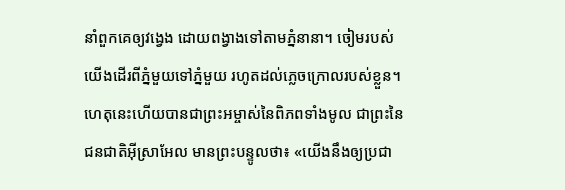នាំពួកគេឲ្យវង្វេង ដោយពង្វាងទៅតាមភ្នំនានា។ ចៀមរបស់យើងដើរពីភ្នំមួយទៅភ្នំមួយ រហូតដល់ភ្លេចក្រោលរបស់ខ្លួន។
ហេតុនេះហើយបានជាព្រះអម្ចាស់នៃពិភពទាំងមូល ជាព្រះនៃជនជាតិអ៊ីស្រាអែល មានព្រះបន្ទូលថា៖ «យើងនឹងឲ្យប្រជា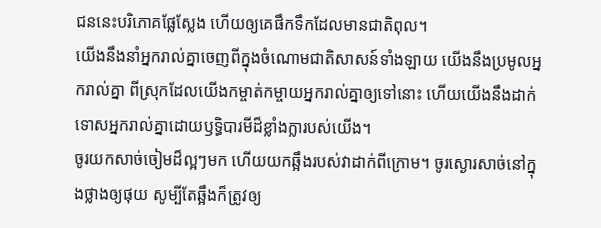ជននេះបរិភោគផ្លែស្លែង ហើយឲ្យគេផឹកទឹកដែលមានជាតិពុល។
យើងនឹងនាំអ្នករាល់គ្នាចេញពីក្នុងចំណោមជាតិសាសន៍ទាំងឡាយ យើងនឹងប្រមូលអ្នករាល់គ្នា ពីស្រុកដែលយើងកម្ចាត់កម្ចាយអ្នករាល់គ្នាឲ្យទៅនោះ ហើយយើងនឹងដាក់ទោសអ្នករាល់គ្នាដោយឫទ្ធិបារមីដ៏ខ្លាំងក្លារបស់យើង។
ចូរយកសាច់ចៀមដ៏ល្អៗមក ហើយយកឆ្អឹងរបស់វាដាក់ពីក្រោម។ ចូរស្ងោរសាច់នៅក្នុងថ្លាងឲ្យផុយ សូម្បីតែឆ្អឹងក៏ត្រូវឲ្យ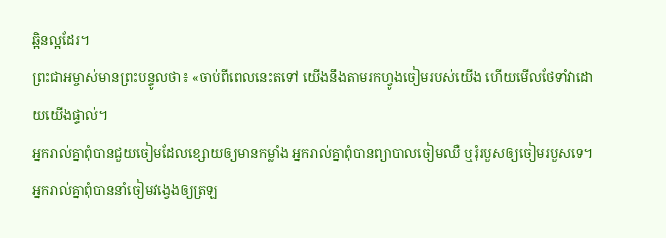ឆ្អិនល្អដែរ។
ព្រះជាអម្ចាស់មានព្រះបន្ទូលថា៖ «ចាប់ពីពេលនេះតទៅ យើងនឹងតាមរកហ្វូងចៀមរបស់យើង ហើយមើលថែទាំវាដោយយើងផ្ទាល់។
អ្នករាល់គ្នាពុំបានជួយចៀមដែលខ្សោយឲ្យមានកម្លាំង អ្នករាល់គ្នាពុំបានព្យាបាលចៀមឈឺ ឬរុំរបួសឲ្យចៀមរបួសទេ។ អ្នករាល់គ្នាពុំបាននាំចៀមវង្វេងឲ្យត្រឡ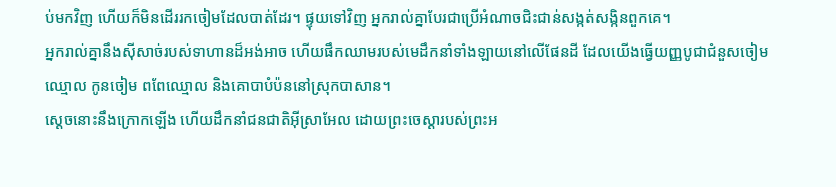ប់មកវិញ ហើយក៏មិនដើររកចៀមដែលបាត់ដែរ។ ផ្ទុយទៅវិញ អ្នករាល់គ្នាបែរជាប្រើអំណាចជិះជាន់សង្កត់សង្កិនពួកគេ។
អ្នករាល់គ្នានឹងស៊ីសាច់របស់ទាហានដ៏អង់អាច ហើយផឹកឈាមរបស់មេដឹកនាំទាំងឡាយនៅលើផែនដី ដែលយើងធ្វើយញ្ញបូជាជំនួសចៀមឈ្មោល កូនចៀម ពពែឈ្មោល និងគោបាបំប៉ននៅស្រុកបាសាន។
ស្ដេចនោះនឹងក្រោកឡើង ហើយដឹកនាំជនជាតិអ៊ីស្រាអែល ដោយព្រះចេស្ដារបស់ព្រះអ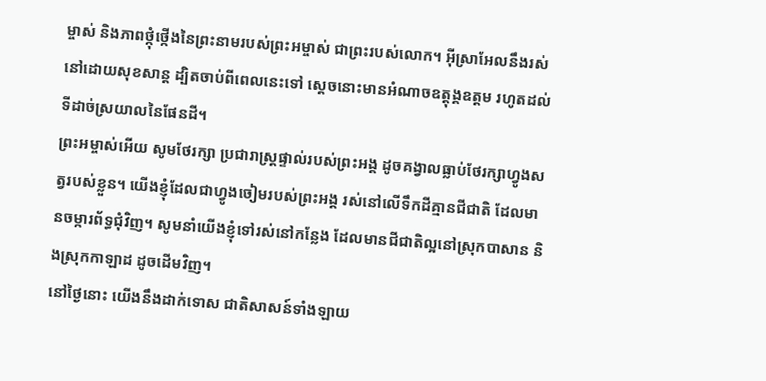ម្ចាស់ និងភាពថ្កុំថ្កើងនៃព្រះនាមរបស់ព្រះអម្ចាស់ ជាព្រះរបស់លោក។ អ៊ីស្រាអែលនឹងរស់នៅដោយសុខសាន្ត ដ្បិតចាប់ពីពេលនេះទៅ ស្ដេចនោះមានអំណាចឧត្ដុង្គឧត្ដម រហូតដល់ទីដាច់ស្រយាលនៃផែនដី។
ព្រះអម្ចាស់អើយ សូមថែរក្សា ប្រជារាស្ត្រផ្ទាល់របស់ព្រះអង្គ ដូចគង្វាលធ្លាប់ថែរក្សាហ្វូងសត្វរបស់ខ្លួន។ យើងខ្ញុំដែលជាហ្វូងចៀមរបស់ព្រះអង្គ រស់នៅលើទឹកដីគ្មានជីជាតិ ដែលមានចម្ការព័ទ្ធជុំវិញ។ សូមនាំយើងខ្ញុំទៅរស់នៅកន្លែង ដែលមានជីជាតិល្អនៅស្រុកបាសាន និងស្រុកកាឡាដ ដូចដើមវិញ។
នៅថ្ងៃនោះ យើងនឹងដាក់ទោស ជាតិសាសន៍ទាំងឡាយ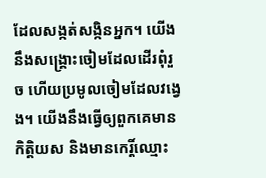ដែលសង្កត់សង្កិនអ្នក។ យើងនឹងសង្គ្រោះចៀមដែលដើរពុំរួច ហើយប្រមូលចៀមដែលវង្វេង។ យើងនឹងធ្វើឲ្យពួកគេមានកិត្តិយស និងមានកេរ្តិ៍ឈ្មោះ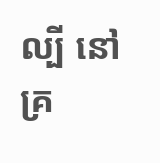ល្បី នៅគ្រ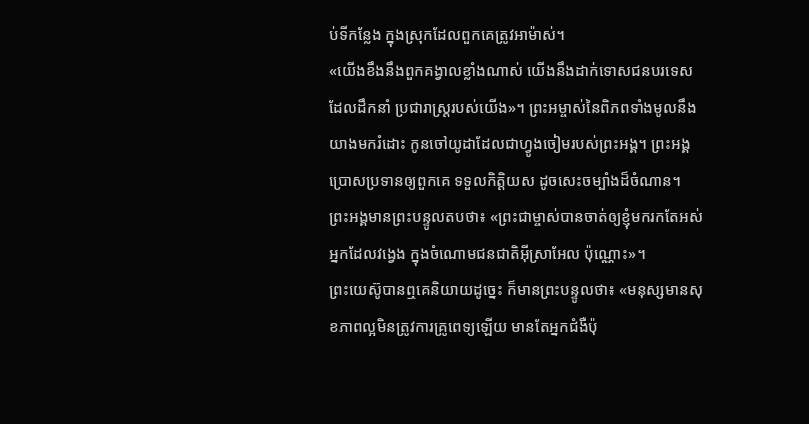ប់ទីកន្លែង ក្នុងស្រុកដែលពួកគេត្រូវអាម៉ាស់។
«យើងខឹងនឹងពួកគង្វាលខ្លាំងណាស់ យើងនឹងដាក់ទោសជនបរទេសដែលដឹកនាំ ប្រជារាស្ត្ររបស់យើង»។ ព្រះអម្ចាស់នៃពិភពទាំងមូលនឹងយាងមករំដោះ កូនចៅយូដាដែលជាហ្វូងចៀមរបស់ព្រះអង្គ។ ព្រះអង្គប្រោសប្រទានឲ្យពួកគេ ទទួលកិត្តិយស ដូចសេះចម្បាំងដ៏ចំណាន។
ព្រះអង្គមានព្រះបន្ទូលតបថា៖ «ព្រះជាម្ចាស់បានចាត់ឲ្យខ្ញុំមករកតែអស់អ្នកដែលវង្វេង ក្នុងចំណោមជនជាតិអ៊ីស្រាអែល ប៉ុណ្ណោះ»។
ព្រះយេស៊ូបានឮគេនិយាយដូច្នេះ ក៏មានព្រះបន្ទូលថា៖ «មនុស្សមានសុខភាពល្អមិនត្រូវការគ្រូពេទ្យឡើយ មានតែអ្នកជំងឺប៉ុ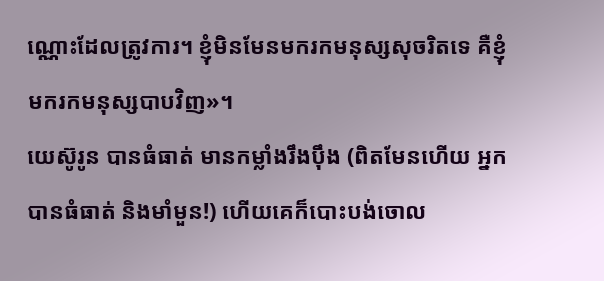ណ្ណោះដែលត្រូវការ។ ខ្ញុំមិនមែនមករកមនុស្សសុចរិតទេ គឺខ្ញុំមករកមនុស្សបាបវិញ»។
យេស៊ូរូន បានធំធាត់ មានកម្លាំងរឹងប៉ឹង (ពិតមែនហើយ អ្នកបានធំធាត់ និងមាំមួន!) ហើយគេក៏បោះបង់ចោល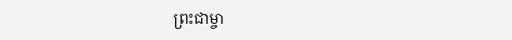ព្រះជាម្ចា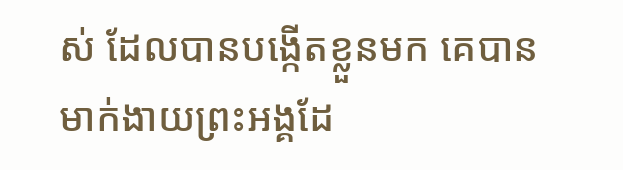ស់ ដែលបានបង្កើតខ្លួនមក គេបានមាក់ងាយព្រះអង្គដែ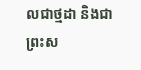លជាថ្មដា និងជាព្រះស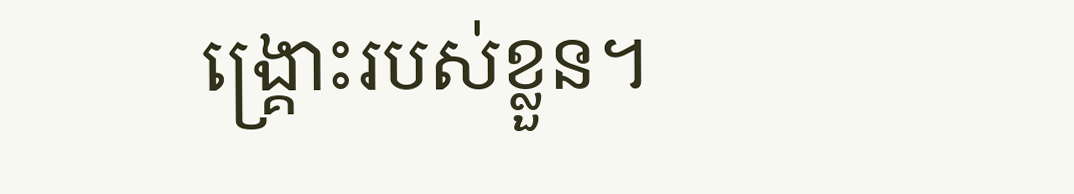ង្គ្រោះរបស់ខ្លួន។